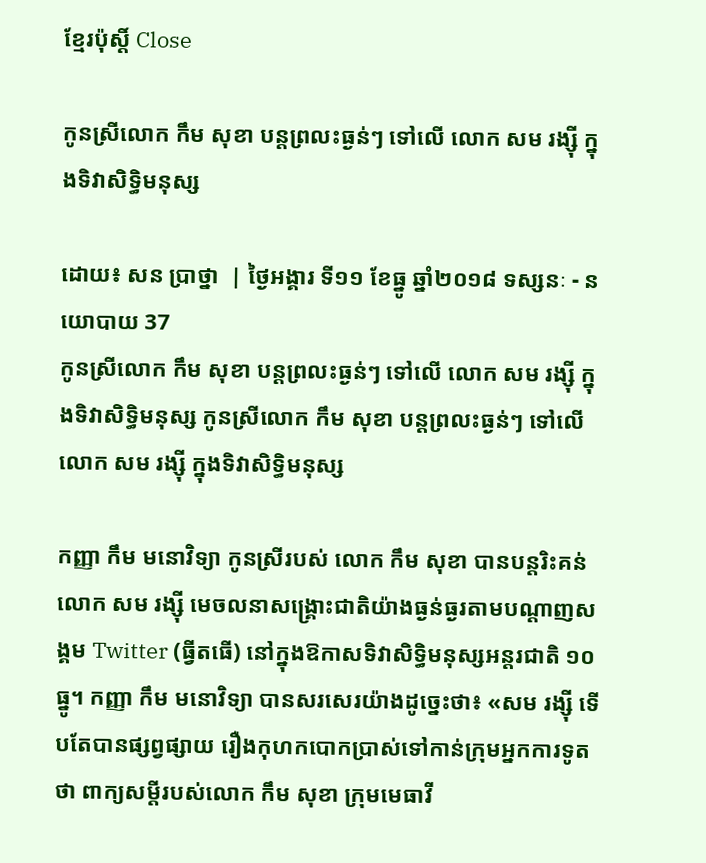ខ្មែរប៉ុស្ដិ៍ Close

កូនស្រីលោក កឹម សុខា បន្តព្រលះធ្ងន់ៗ ទៅលើ លោក សម រង្ស៊ី ក្នុងទិវាសិទ្ធិមនុស្ស

ដោយ៖ សន ប្រាថ្នា  | ថ្ងៃអង្គារ ទី១១ ខែធ្នូ ឆ្នាំ២០១៨ ទស្សនៈ - នយោបាយ 37
កូនស្រីលោក កឹម សុខា បន្តព្រលះធ្ងន់ៗ ទៅលើ លោក សម រង្ស៊ី ក្នុងទិវាសិទ្ធិមនុស្ស កូនស្រីលោក កឹម សុខា បន្តព្រលះធ្ងន់ៗ ទៅលើ លោក សម រង្ស៊ី ក្នុងទិវាសិទ្ធិមនុស្ស

កញ្ញា កឹម មនោវិទ្យា កូនស្រីរបស់ លោក កឹម សុខា បានបន្តរិះគន់លោក សម រង្ស៊ី មេចលនាសង្រ្គោះជាតិយ៉ាងធ្ងន់ធ្ងរតាមបណ្តាញសង្គម Twitter (ធ្វីតធើ) នៅក្នុងឱកាសទិវាសិទ្ធិមនុស្សអន្តរជាតិ ១០ ធ្នូ។ កញ្ញា កឹម មនោវិទ្យា បានសរសេរយ៉ាងដូច្នេះថា៖ «សម រង្ស៊ី ទើបតែបានផ្សព្វផ្សាយ រឿងកុហកបោកប្រាស់ទៅកាន់ក្រុមអ្នកការទូតថា ពាក្យសម្តីរបស់លោក កឹម សុខា ក្រុមមេធាវី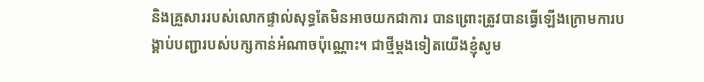និងគ្រួសាររបស់លោកផ្ទាល់សុទ្ធតែមិនអាចយកជាការ បានព្រោះត្រូវបានធ្វើឡើងក្រោមការបង្គាប់បញ្ជារបស់បក្សកាន់អំណាចប៉ុណ្ណោះ។ ជាថ្មីម្តងទៀតយើងខ្ញុំសូម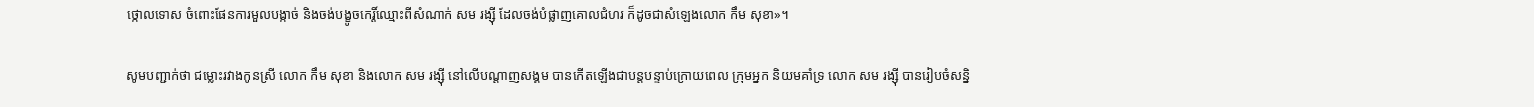ថ្កោលទោស ចំពោះផែនការមួលបង្កាច់ និងចង់បង្ខូចកេរ្តិ៍ឈ្មោះពីសំណាក់ សម រង្ស៊ី ដែលចង់បំផ្លាញគោលជំហរ ក៏ដូចជាសំឡេងលោក កឹម សុខា»។

សូមបញ្ជាក់ថា ជម្លោះរវាងកូនស្រី លោក កឹម សុខា និងលោក សម រង្ស៊ី នៅលើបណ្តាញសង្គម បានកើតឡើងជាបន្តបន្ទាប់ក្រោយពេល ក្រុមអ្នក និយមគាំទ្រ លោក សម រង្ស៊ី បានរៀបចំសន្និ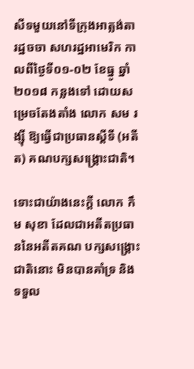សីទមួយនៅទីក្រុងអាត្លង់តា រដ្ឋចចា សហរដ្ឋអាមេរិក កាលពីថ្ងៃទី០១-០២ ខែធ្នូ ឆ្នាំ២០១៨ កន្លងទៅ ដោយសម្រេចតែងតាំង លោក សម រង្ស៊ី ឱ្យធ្វើជាប្រធានស្តីទី (អតីត) គណបក្សសង្រ្គោះជាតិ។

ទោះជាយ៉ាងនេះក្តី លោក កឹម សុខា ដែលជាអតីតប្រធាននៃអតីតគណ បក្សសង្រ្គោះជាតិនោះ មិនបានគាំទ្រ និងទទួល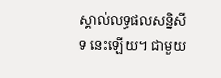ស្គាល់លទ្ធផលសន្និសីទ នេះឡើយ។ ជាមួយ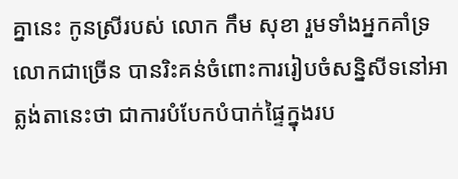គ្នានេះ កូនស្រីរបស់ លោក កឹម សុខា រួមទាំងអ្នកគាំទ្រ លោកជាច្រើន បានរិះគន់ចំពោះការរៀបចំសន្និសីទនៅអាត្លង់តានេះថា ជាការបំបែកបំបាក់ផ្ទៃក្នុងរប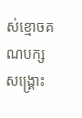ស់ខ្មោចគណបក្សសង្រ្គោះ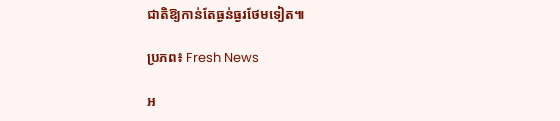ជាតិឱ្យកាន់តែធ្ងន់ធ្ងរថែមទៀត៕

ប្រភព៖ Fresh News

អ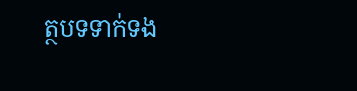ត្ថបទទាក់ទង